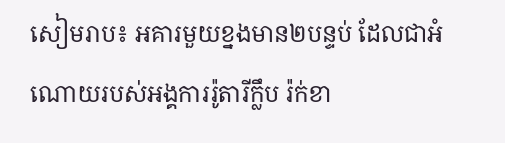សៀមរាប៖ អគារមួយខ្នងមាន២បន្ទប់ ដែលជាអំណោយរបស់អង្គការរ៉ូតារីក្លឹប រ៉ក់ខា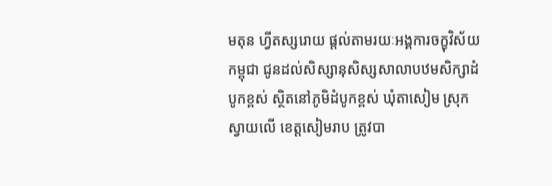មតុន ហ្វីតស្សរោយ ផ្តល់តាមរយៈអង្គការចក្ខុវិស័យកម្ពុជា ជូនដល់សិស្សានុសិស្សសាលាបឋមសិក្សាដំបូកខ្ពស់ ស្ថិតនៅភូមិដំបូកខ្ពស់ ឃុំតាសៀម ស្រុកស្វាយលើ ខេត្តសៀមរាប ត្រូវបា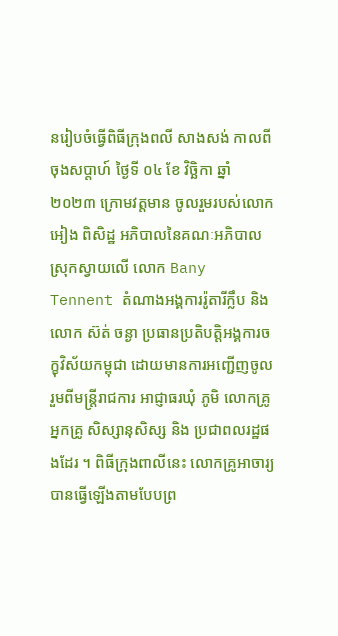នរៀបចំធ្វើពិធីក្រុងពលី សាងសង់ កាលពីចុងសប្តាហ៍ ថ្ងៃទី ០៤ ខែ វិច្ឆិកា ឆ្នាំ២០២៣ ក្រោមវត្តមាន ចូលរួមរបស់លោក អៀង ពិសិដ្ឋ អភិបាលនៃគណៈអភិបាលស្រុកស្វាយលើ លោក Bany Tennent តំណាងអង្គការរ៉ូតារីក្លឹប និង លោក ស៊ត់ ចន្ងា ប្រធានប្រតិបត្តិអង្គការចក្ខុវិស័យកម្ពុជា ដោយមានការអញ្ជើញចូលរួមពីមន្ត្រីរាជការ អាជ្ញាធរឃុំ ភូមិ លោកគ្រូ អ្នកគ្រូ សិស្សានុសិស្ស និង ប្រជាពលរដ្ឋផងដែរ ។ ពិធីក្រុងពាលីនេះ លោកគ្រូអាចារ្យបានធ្វើឡើងតាមបែបព្រ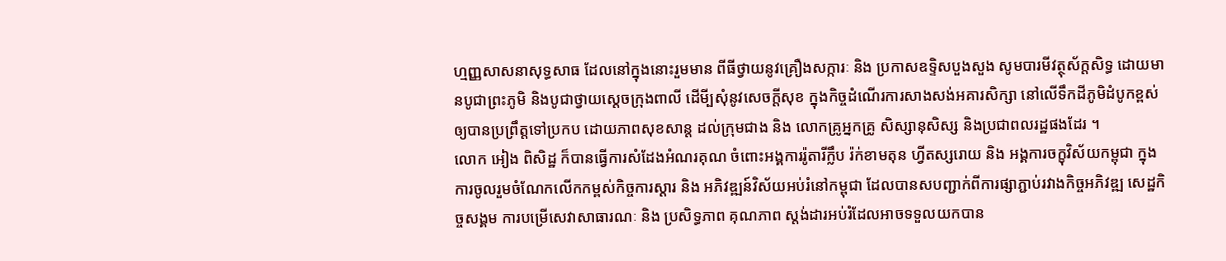ហ្មញ្ញសាសនាសុទ្ធសាធ ដែលនៅក្នុងនោះរួមមាន ពីធីថ្វាយនូវគ្រឿងសក្ការៈ និង ប្រកាសឧទ្ទិសបួងសួង សូមបារមីវត្ថុស័ក្តសិទ្ធ ដោយមានបូជាព្រះភូមិ និងបូជាថ្វាយស្តេចក្រុងពាលី ដើមី្បសុំនូវសេចក្តីសុខ ក្នុងកិច្ចដំណើរការសាងសង់អគារសិក្សា នៅលើទឹកដីភូមិដំបូកខ្ពស់ឲ្យបានប្រព្រឹត្តទៅប្រកប ដោយភាពសុខសាន្ត ដល់ក្រុមជាង និង លោកគ្រូអ្នកគ្រូ សិស្សានុសិស្ស និងប្រជាពលរដ្ឋផងដែរ ។
លោក អៀង ពិសិដ្ឋ ក៏បានធ្វើការសំដែងអំណរគុណ ចំពោះអង្គការរ៉ូតារីក្លឹប រ៉ក់ខាមតុន ហ្វីតស្សរោយ និង អង្គការចក្ខុវិស័យកម្ពុជា ក្នុងការចូលរួមចំណែកលើកកម្ពស់កិច្ចការស្តារ និង អភិវឌ្ឍន៍វិស័យអប់រំនៅកម្ពុជា ដែលបានសបញ្ជាក់ពីការផ្សាភ្ជាប់រវាងកិច្ចអភិវឌ្ឍ សេដ្ឋកិច្ចសង្គម ការបម្រើសេវាសាធារណៈ និង ប្រសិទ្ធភាព គុណភាព ស្តង់ដារអប់រំដែលអាចទទួលយកបាន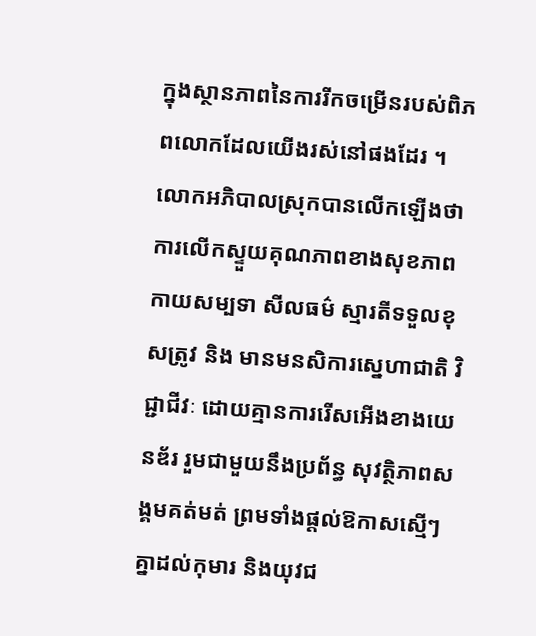ក្នុងស្ថានភាពនៃការរីកចម្រើនរបស់ពិភពលោកដែលយើងរស់នៅផងដែរ ។ លោកអភិបាលស្រុកបានលើកឡើងថា ការលើកស្ទួយគុណភាពខាងសុខភាព កាយសម្បទា សីលធម៌ ស្មារតីទទួលខុសត្រូវ និង មានមនសិការស្នេហាជាតិ វិជ្ជាជីវៈ ដោយគ្មានការរើសអើងខាងយេនឌ័រ រួមជាមួយនឹងប្រព័ន្ធ សុវត្ថិភាពសង្គមគត់មត់ ព្រមទាំងផ្តល់ឱកាសស្មើៗគ្នាដល់កុមារ និងយុវជ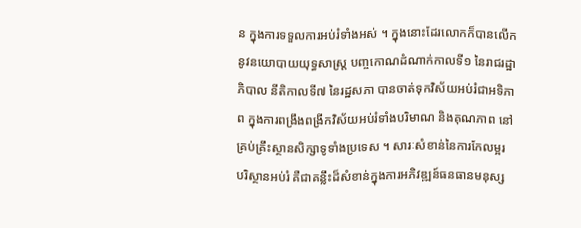ន ក្នុងការទទួលការអប់រំទាំងអស់ ។ ក្នុងនោះដែរលោកក៏បានលើកនូវនយោបាយយុទ្ធសាស្ត្រ បញ្ចកោណដំណាក់កាលទី១ នៃរាជរដ្ឋាភិបាល នីតិកាលទី៧ នៃរដ្ឋសភា បានចាត់ទុកវិស័យអប់រំជាអទិភាព ក្នុងការពង្រឹងពង្រីកវិស័យអប់រំទាំងបរិមាណ និងគុណភាព នៅគ្រប់គ្រឹះស្ថានសិក្សាទូទាំងប្រទេស ។ សារៈសំខាន់នៃការកែលម្អរ បរិស្ថានអប់រំ គឺជាគន្លឹះដ៏សំខាន់ក្នុងការអភិវឌ្ឍន៍ធនធានមនុស្ស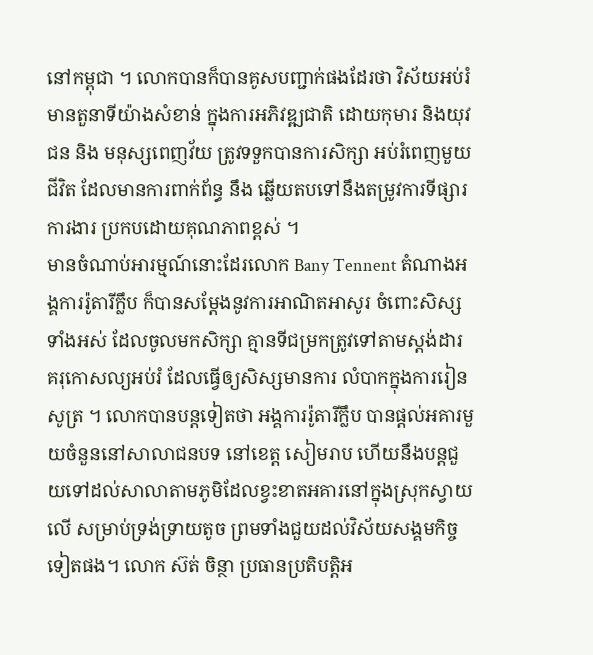នៅកម្ពុជា ។ លោកបានក៏បានគូសបញ្ជាក់ផងដែរថា វិស័យអប់រំមានតួនាទីយ៉ាងសំខាន់ ក្នុងការអភិវឌ្ឍជាតិ ដោយកុមារ និងយុវជន និង មនុស្សពេញវ័យ ត្រូវទទួកបានការសិក្សា អប់រំពេញមួយជីវិត ដែលមានការពាក់ព័ន្ធ នឹង ឆ្លើយតបទៅនឹងតម្រូវការទីផ្សារការងារ ប្រកបដោយគុណភាពខ្ពស់ ។
មានចំណាប់អារម្មណ៍នោះដែរលោក Bany Tennent តំណាងអង្គការរ៉ូតារីក្លឹប ក៏បានសម្តែងនូវការអាណិតអាសូរ ចំពោះសិស្សទាំងអស់ ដែលចូលមកសិក្សា គ្មានទីជម្រកត្រូវទៅតាមស្តង់ដារ គរុកោសល្យអប់រំ ដែលធ្វើឲ្យសិស្សមានការ លំបាកក្នុងការរៀនសូត្រ ។ លោកបានបន្តទៀតថា អង្គការរ៉ូតារីក្លឹប បានផ្តល់អគារមួយចំនួននៅសាលាជនបទ នៅខេត្ត សៀមរាប ហើយនឹងបន្តជួយទៅដល់សាលាតាមភូមិដែលខ្វះខាតអគារនៅក្នុងស្រុកស្វាយលើ សម្រាប់ទ្រង់ទ្រាយតូច ព្រមទាំងជួយដល់វិស័យសង្គមកិច្ចទៀតផង។ លោក ស៊ត់ ចិន្ថា ប្រធានប្រតិបត្តិអ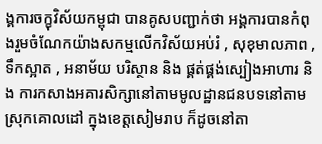ង្គការចក្ខុវិស័យកម្ពុជា បានគូសបញ្ជាក់ថា អង្គការបានកំពុងរួមចំណែកយ៉ាងសកម្មលើកវិស័យអប់រំ , សុខុមាលភាព ,ទឹកស្អាត , អនាម័យ បរិស្ថាន និង ផ្គត់ផ្គង់ស្បៀងអាហារ និង ការកសាងអគារសិក្សានៅតាមមូលដ្ឋានជនបទនៅតាមស្រុកគោលដៅ ក្នុងខេត្តសៀមរាប ក៏ដូចនៅតា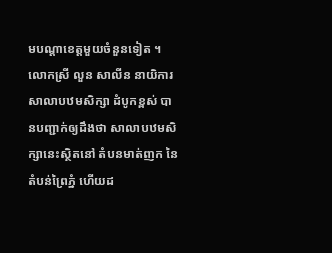មបណ្តាខេត្តមួយចំនួនទៀត ។
លោកស្រី លួន សាលីន នាយិការ សាលាបឋមសិក្សា ដំបូកខ្ពស់ បានបញ្ជាក់ឲ្យដឹងថា សាលាបឋមសិក្សានេះស្ថិតនៅ តំបនមាត់ញក នៃតំបន់ព្រៃភ្នំ ហើយដ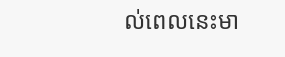ល់ពេលនេះមា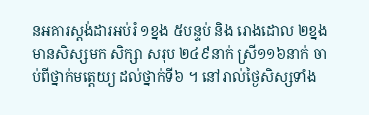នអគារស្តង់ដារអប់រំ ១ខ្នង ៥បន្ទប់ និង រោងដោល ២ខ្នង មានសិស្សមក សិក្សា សរុប ២៤៩នាក់ ស្រី១១៦នាក់ ចាប់ពីថ្នាក់មត្តេយ្យ ដល់ថ្នាក់ទី៦ ។ នៅរាល់ថ្ងៃសិស្សទាំង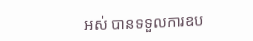អស់ បានទទួលការឧប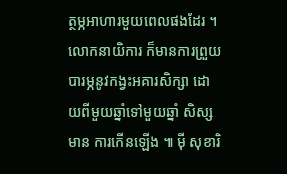ត្ថម្ភអាហារមួយពេលផងដែរ ។ លោកនាយិការ ក៏មានការព្រួយបារម្ភនូវកង្វះអគារសិក្សា ដោយពីមួយឆ្នាំទៅមួយឆ្នាំ សិស្សមាន ការកើនឡើង ៕ ម៉ី សុខារិ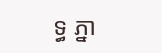ទ្ធ ភ្នា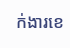ក់ងារខេ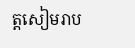ត្តសៀមរាប